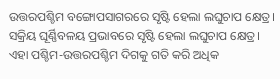ଉତ୍ତରପଶ୍ଚିମ ବଙ୍ଗୋପସାଗରରେ ସୃଷ୍ଟି ହେଲା ଲଘୁଚାପ କ୍ଷେତ୍ର। ସକ୍ରିୟ ଘୂର୍ଣ୍ଣିବଳୟ ପ୍ରଭାବରେ ସୃଷ୍ଟି ହେଲା ଲଘୁଚାପ କ୍ଷେତ୍ର। ଏହା ପଶ୍ଚିମ-ଉତ୍ତରପଶ୍ଚିମ ଦିଗକୁ ଗତି କରି ଅଧିକ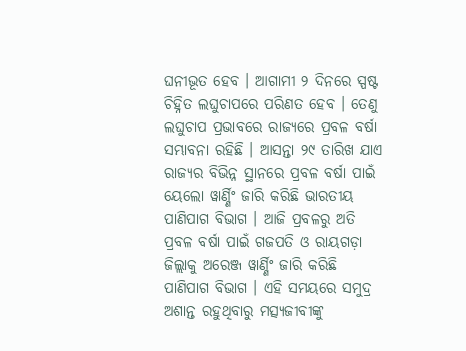ଘନୀଭୂତ ହେବ । ଆଗାମୀ ୨ ଦିନରେ ସ୍ପଷ୍ଟ ଚିହ୍ନିତ ଲଘୁଚାପରେ ପରିଣତ ହେବ । ତେଣୁ ଲଘୁଚାପ ପ୍ରଭାବରେ ରାଜ୍ଯରେ ପ୍ରବଳ ବର୍ଷା ସମ୍ଭାବନା ରହିଛି । ଆସନ୍ତା ୨୯ ତାରିଖ ଯାଏ ରାଜ୍ୟର ବିଭିନ୍ନ ସ୍ଥାନରେ ପ୍ରବଳ ବର୍ଷା ପାଇଁ ୟେଲୋ ୱାର୍ଣ୍ଣିଂ ଜାରି କରିଛି ଭାରତୀୟ ପାଣିପାଗ ବିଭାଗ । ଆଜି ପ୍ରବଳରୁ ଅତି ପ୍ରବଳ ବର୍ଷା ପାଇଁ ଗଜପତି ଓ ରାୟଗଡ଼ା ଜିଲ୍ଲାକୁ ଅରେଞ୍ଜ ୱାର୍ଣ୍ଣିଂ ଜାରି କରିଛି ପାଣିପାଗ ବିଭାଗ । ଏହି ସମୟରେ ସମୁଦ୍ର ଅଶାନ୍ତ ରହୁଥିବାରୁ ମତ୍ସ୍ୟଜୀବୀଙ୍କୁ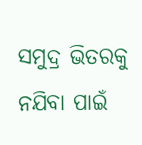ସମୁଦ୍ର ଭିତରକୁ ନଯିବା ପାଇଁ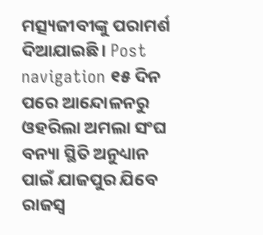ମତ୍ସ୍ୟଜୀବୀଙ୍କୁ ପରାମର୍ଶ ଦିଆଯାଇଛି । Post navigation ୧୫ ଦିନ ପରେ ଆନ୍ଦୋଳନରୁ ଓହରିଲା ଅମଲା ସଂଘ ବନ୍ୟା ସ୍ଥିତି ଅନୁଧ୍ୟାନ ପାଇଁ ଯାଜପୁର ଯିବେ ରାଜସ୍ବ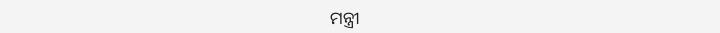ମନ୍ତ୍ରୀ